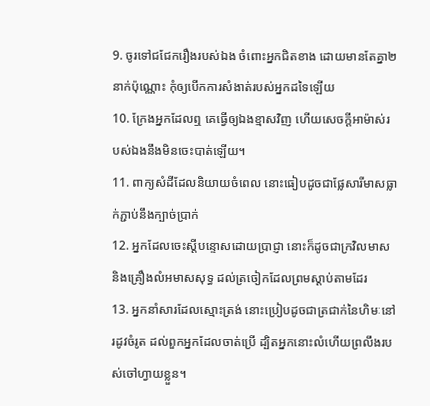9. ចូរទៅជជែករឿងរបស់ឯង ចំពោះអ្នកជិតខាង ដោយមានតែគ្នា២នាក់ប៉ុណ្ណោះ កុំឲ្យបើកការសំងាត់របស់អ្នកដទៃឡើយ
10. ក្រែងអ្នកដែលឮ គេធ្វើឲ្យឯងខ្មាសវិញ ហើយសេចក្តីអាម៉ាស់របស់ឯងនឹងមិនចេះបាត់ឡើយ។
11. ពាក្យសំដីដែលនិយាយចំពេល នោះធៀបដូចជាផ្លែសារីមាសធ្លាក់ភ្ជាប់នឹងក្បាច់ប្រាក់
12. អ្នកដែលចេះស្តីបន្ទោសដោយប្រាជ្ញា នោះក៏ដូចជាក្រវិលមាស និងគ្រឿងលំអមាសសុទ្ធ ដល់ត្រចៀកដែលព្រមស្តាប់តាមដែរ
13. អ្នកនាំសារដែលស្មោះត្រង់ នោះប្រៀបដូចជាត្រជាក់នៃហិមៈនៅរដូវចំរូត ដល់ពួកអ្នកដែលចាត់ប្រើ ដ្បិតអ្នកនោះលំហើយព្រលឹងរបស់ចៅហ្វាយខ្លួន។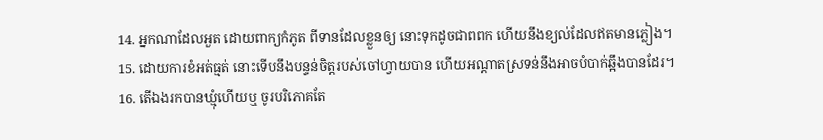14. អ្នកណាដែលអួត ដោយពាក្យកំភូត ពីទានដែលខ្លួនឲ្យ នោះទុកដូចជាពពក ហើយនឹងខ្យល់ដែលឥតមានភ្លៀង។
15. ដោយការខំអត់ធ្មត់ នោះទើបនឹងបន្ទន់ចិត្តរបស់ចៅហ្វាយបាន ហើយអណ្តាតស្រទន់នឹងអាចបំបាក់ឆ្អឹងបានដែរ។
16. តើឯងរកបានឃ្មុំហើយឬ ចូរបរិភោគតែ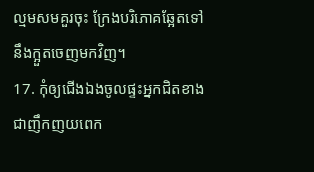ល្មមសមគួរចុះ ក្រែងបរិភោគឆ្អែតទៅនឹងក្អួតចេញមកវិញ។
17. កុំឲ្យជើងឯងចូលផ្ទះអ្នកជិតខាង ជាញឹកញយពេក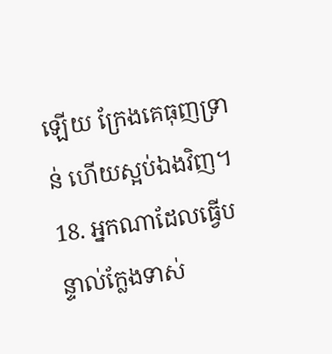ឡើយ ក្រែងគេធុញទ្រាន់ ហើយស្អប់ឯងវិញ។
18. អ្នកណាដែលធ្វើបន្ទាល់ក្លែងទាស់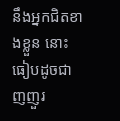នឹងអ្នកជិតខាងខ្លួន នោះធៀបដូចជាញញួរ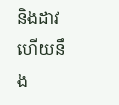និងដាវ ហើយនឹង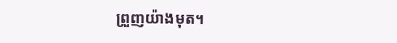ព្រួញយ៉ាងមុត។